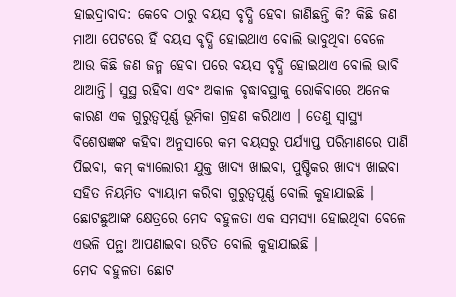ହାଇଦ୍ରାବାଦ: କେବେ ଠାରୁ ବୟସ ବୃଦ୍ଧି ହେବା ଜାଣିଛନ୍ତି କି? କିଛି ଜଣ ମାଆ ପେଟରେ ହିଁ ବୟସ ବୃଦ୍ଧି ହୋଇଥାଏ ବୋଲି ଭାବୁଥିବା ବେଳେ ଆଉ କିଛି ଜଣ ଜନ୍ମ ହେବା ପରେ ବୟସ ବୃଦ୍ଧି ହୋଇଥାଏ ବୋଲି ଭାବି ଥାଆନ୍ତି। ସୁସ୍ଥ ରହିବା ଏବଂ ଅକାଳ ବୃଦ୍ଧାବସ୍ଥାକୁ ରୋକିବାରେ ଅନେକ କାରଣ ଏକ ଗୁରୁତ୍ୱପୂର୍ଣ୍ଣ ଭୂମିକା ଗ୍ରହଣ କରିଥାଏ । ତେଣୁ ସ୍ବାସ୍ଥ୍ୟ ବିଶେଷଜ୍ଞଙ୍କ କହିବା ଅନୁସାରେ କମ ବୟସରୁ ପର୍ଯ୍ୟାପ୍ତ ପରିମାଣରେ ପାଣି ପିଇବା, କମ୍ କ୍ୟାଲୋରୀ ଯୁକ୍ତ ଖାଦ୍ୟ ଖାଇବା, ପୁଷ୍ଟିକର ଖାଦ୍ୟ ଖାଇବା ସହିତ ନିୟମିତ ବ୍ୟାୟାମ କରିବା ଗୁରୁତ୍ବପୂର୍ଣ୍ଣ ବୋଲି କୁହାଯାଇଛି । ଛୋଟଛୁଆଙ୍କ କ୍ଷେତ୍ରରେ ମେଦ ବହୁଳତା ଏକ ସମସ୍ୟା ହୋଇଥିବା ବେଳେ ଏଭଳି ପନ୍ଥା ଆପଣାଇବା ଉଚିତ ବୋଲି କୁହାଯାଇଛି ।
ମେଦ ବହୁଳତା ଛୋଟ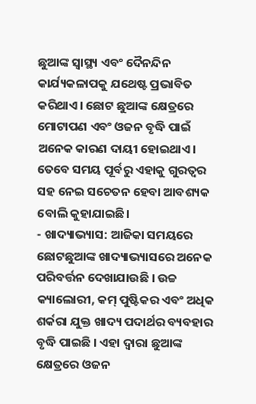ଛୁଆଙ୍କ ସ୍ବାସ୍ଥ୍ୟ ଏବଂ ଦୈନନ୍ଦିନ କାର୍ଯ୍ୟକଳାପକୁ ଯଥେଷ୍ଟ ପ୍ରଭାବିତ କରିଥାଏ। ଛୋଟ ଛୁଆଙ୍କ କ୍ଷେତ୍ରରେ ମୋଟାପଣ ଏବଂ ଓଜନ ବୃଦ୍ଧି ପାଇଁ ଅନେକ କାରଣ ଦାୟୀ ହୋଇଥାଏ। ତେବେ ସମୟ ପୂର୍ବରୁ ଏହାକୁ ଗୁରତ୍ବର ସହ ନେଇ ସଚେତନ ହେବା ଆବଶ୍ୟକ ବୋଲି କୁହାଯାଇଛି।
- ଖାଦ୍ୟାଭ୍ୟାସ: ଆଜିକା ସମୟରେ ଛୋଟଛୁଆଙ୍କ ଖାଦ୍ୟାଭ୍ୟାସରେ ଅନେକ ପରିବର୍ତ୍ତନ ଦେଖାଯାଉଛି । ଉଚ୍ଚ କ୍ୟାଲୋରୀ, କମ୍ ପୁଷ୍ଟିକର ଏବଂ ଅଧିକ ଶର୍କରା ଯୁକ୍ତ ଖାଦ୍ୟ ପଦାର୍ଥର ବ୍ୟବହାର ବୃଦ୍ଧି ପାଇଛି । ଏହା ଦ୍ବାରା ଛୁଆଙ୍କ କ୍ଷେତ୍ରରେ ଓଜନ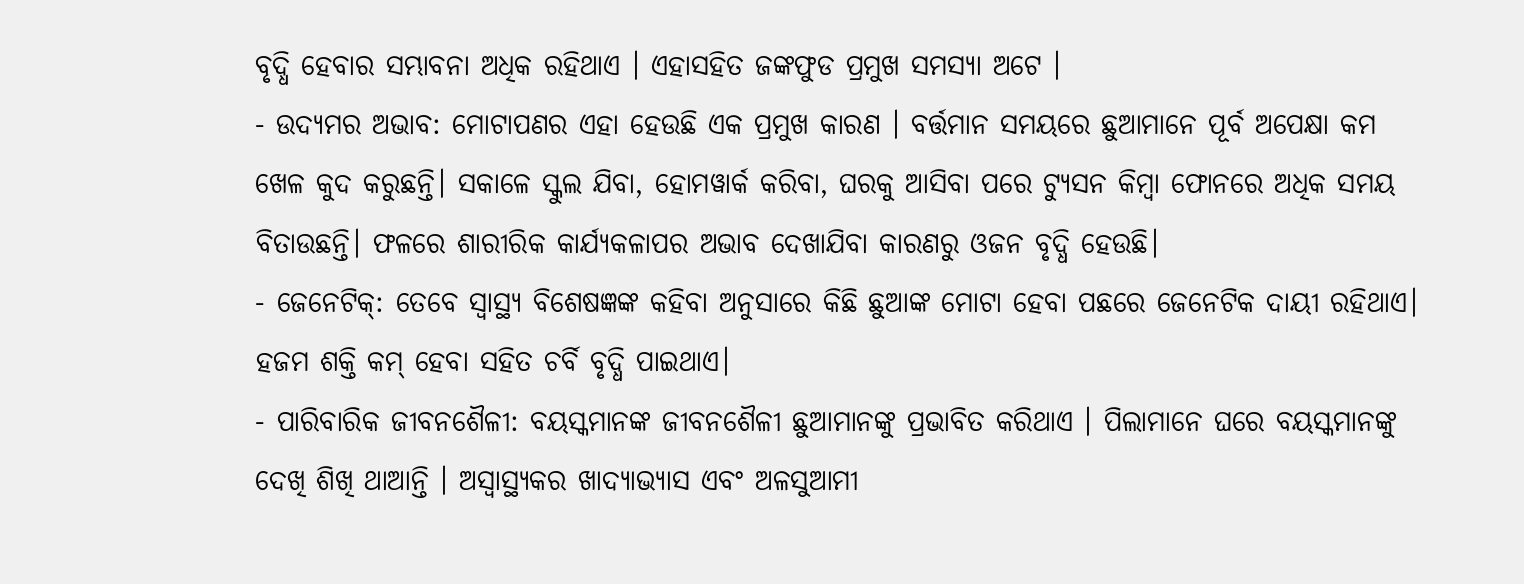ବୃଦ୍ଧି ହେବାର ସମ୍ଭାବନା ଅଧିକ ରହିଥାଏ । ଏହାସହିତ ଜଙ୍କଫୁଡ ପ୍ରମୁଖ ସମସ୍ୟା ଅଟେ ।
- ଉଦ୍ୟମର ଅଭାବ: ମୋଟାପଣର ଏହା ହେଉଛି ଏକ ପ୍ରମୁଖ କାରଣ । ବର୍ତ୍ତମାନ ସମୟରେ ଛୁଆମାନେ ପୂର୍ବ ଅପେକ୍ଷା କମ ଖେଳ କୁଦ କରୁଛନ୍ତି। ସକାଳେ ସ୍କୁଲ ଯିବା, ହୋମୱାର୍କ କରିବା, ଘରକୁ ଆସିବା ପରେ ଟ୍ୟୁସନ କିମ୍ବା ଫୋନରେ ଅଧିକ ସମୟ ବିତାଉଛନ୍ତି। ଫଳରେ ଶାରୀରିକ କାର୍ଯ୍ୟକଳାପର ଅଭାବ ଦେଖାଯିବା କାରଣରୁ ଓଜନ ବୃଦ୍ଧି ହେଉଛି।
- ଜେନେଟିକ୍: ତେବେ ସ୍ବାସ୍ଥ୍ୟ ବିଶେଷଜ୍ଞଙ୍କ କହିବା ଅନୁସାରେ କିଛି ଛୁଆଙ୍କ ମୋଟା ହେବା ପଛରେ ଜେନେଟିକ ଦାୟୀ ରହିଥାଏ। ହଜମ ଶକ୍ତି କମ୍ ହେବା ସହିତ ଚର୍ବି ବୃଦ୍ଧି ପାଇଥାଏ।
- ପାରିବାରିକ ଜୀବନଶୈଳୀ: ବୟସ୍କମାନଙ୍କ ଜୀବନଶୈଳୀ ଛୁଆମାନଙ୍କୁ ପ୍ରଭାବିତ କରିଥାଏ । ପିଲାମାନେ ଘରେ ବୟସ୍କମାନଙ୍କୁ ଦେଖି ଶିଖି ଥାଆନ୍ତି । ଅସ୍ୱାସ୍ଥ୍ୟକର ଖାଦ୍ୟାଭ୍ୟାସ ଏବଂ ଅଳସୁଆମୀ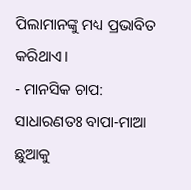ପିଲାମାନଙ୍କୁ ମଧ୍ୟ ପ୍ରଭାବିତ କରିଥାଏ।
- ମାନସିକ ଚାପ: ସାଧାରଣତଃ ବାପା-ମାଆ ଛୁଆକୁ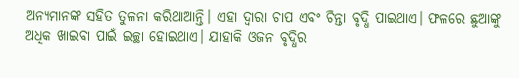ଅନ୍ୟମାନଙ୍କ ସହିତ ତୁଳନା କରିଥାଆନ୍ତି। ଏହା ଦ୍ବାରା ଚାପ ଏବଂ ଚିନ୍ତା ବୃଦ୍ଧି ପାଇଥାଏ। ଫଳରେ ଛୁଆଙ୍କୁ ଅଧିକ ଖାଇବା ପାଇଁ ଇଚ୍ଛା ହୋଇଥାଏ। ଯାହାକି ଓଜନ ବୃଦ୍ଧିର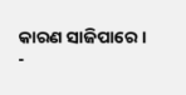କାରଣ ସାଜିପାରେ।
-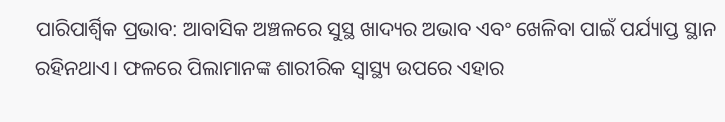ପାରିପାର୍ଶ୍ବିକ ପ୍ରଭାବ: ଆବାସିକ ଅଞ୍ଚଳରେ ସୁସ୍ଥ ଖାଦ୍ୟର ଅଭାବ ଏବଂ ଖେଳିବା ପାଇଁ ପର୍ଯ୍ୟାପ୍ତ ସ୍ଥାନ ରହିନଥାଏ। ଫଳରେ ପିଲାମାନଙ୍କ ଶାରୀରିକ ସ୍ବାସ୍ଥ୍ୟ ଉପରେ ଏହାର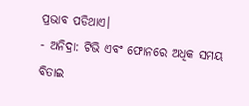ପ୍ରଭାବ ପଡିଥାଏ।
- ଅନିଦ୍ରା: ଟିଭି ଏବଂ ଫୋନରେ ଅଧିକ ସମୟ ବିତାଇ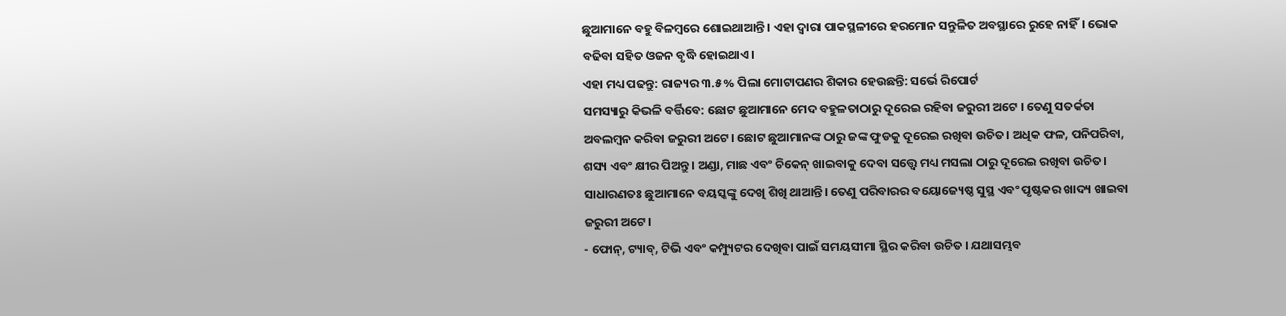ଛୁଆମାନେ ବହୁ ବିଳମ୍ବରେ ଶୋଇଥାଆନ୍ତି। ଏହା ଦ୍ବାରା ପାକସ୍ଥଳୀରେ ହରମୋନ ସନ୍ତୁଳିତ ଅବସ୍ଥାରେ ରୁହେ ନାହିଁ। ଭୋକ ବଢିବା ସହିତ ଓଜନ ବୃଦ୍ଧି ହୋଇଥାଏ।
ଏହା ମଧ୍ୟ ପଢନ୍ତୁ: ରାଜ୍ୟର ୩.୫% ପିଲା ମୋଟାପଣର ଶିକାର ହେଉଛନ୍ତି: ସର୍ଭେ ରିପୋର୍ଟ
ସମସ୍ୟାରୁ କିଭଳି ବର୍ତ୍ତିବେ: ଛୋଟ ଛୁଆମାନେ ମେଦ ବହୁଳତାଠାରୁ ଦୂରେଇ ରହିବା ଜରୁରୀ ଅଟେ । ତେଣୁ ସତର୍କତା ଅବଲମ୍ବନ କରିବା ଜରୁରୀ ଅଟେ। ଛୋଟ ଛୁଆମାନଙ୍କ ଠାରୁ ଜଙ୍କ ଫୁଡକୁ ଦୂରେଇ ରଖିବା ଉଚିତ। ଅଧିକ ଫଳ, ପନିପରିବା, ଶସ୍ୟ ଏବଂ କ୍ଷୀର ପିଅନ୍ତୁ। ଅଣ୍ଡା, ମାଛ ଏବଂ ଚିକେନ୍ ଖାଇବାକୁ ଦେବା ସତ୍ତ୍ବେ ମଧ୍ୟ ମସଲା ଠାରୁ ଦୂରେଇ ରଖିବା ଉଚିତ। ସାଧାରଣତଃ ଛୁଆମାନେ ବୟସ୍କଙ୍କୁ ଦେଖି ଶିଖି ଥାଆନ୍ତି। ତେଣୁ ପରିବାରର ବୟୋଜ୍ୟେଷ୍ଠ ସୁସ୍ଥ ଏବଂ ପୃଷ୍ଟକର ଖାଦ୍ୟ ଖାଇବା ଜରୁରୀ ଅଟେ।
- ଫୋନ୍, ଟ୍ୟାବ୍, ଟିଭି ଏବଂ କମ୍ପ୍ୟୁଟର ଦେଖିବା ପାଇଁ ସମୟସୀମା ସ୍ଥିର କରିବା ଉଚିତ । ଯଥାସମ୍ଭବ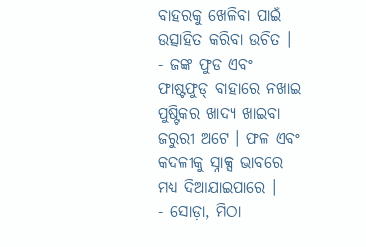ବାହରକୁ ଖେଳିବା ପାଇଁ ଉତ୍ସାହିତ କରିବା ଉଚିତ ।
- ଜଙ୍କ ଫୁଡ ଏବଂ ଫାଷ୍ଟଫୁଡ୍ ବାହାରେ ନଖାଇ ପୁଷ୍ଟିକର ଖାଦ୍ୟ ଖାଇବା ଜରୁରୀ ଅଟେ । ଫଳ ଏବଂ କଦଳୀକୁ ସ୍ନାକ୍ସ ଭାବରେ ମଧ୍ୟ ଦିଆଯାଇପାରେ ।
- ସୋଡ଼ା, ମିଠା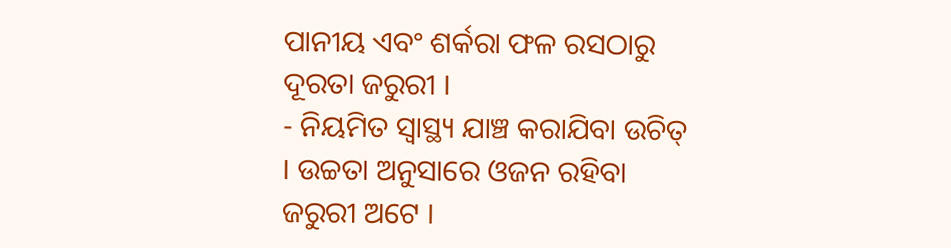ପାନୀୟ ଏବଂ ଶର୍କରା ଫଳ ରସଠାରୁ ଦୂରତା ଜରୁରୀ ।
- ନିୟମିତ ସ୍ୱାସ୍ଥ୍ୟ ଯାଞ୍ଚ କରାଯିବା ଉଚିତ୍ । ଉଚ୍ଚତା ଅନୁସାରେ ଓଜନ ରହିବା ଜରୁରୀ ଅଟେ ।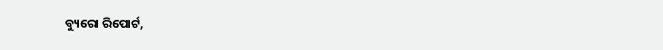ବ୍ୟୁରୋ ରିପୋର୍ଟ,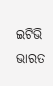ଇଟିଭି ଭାରତ